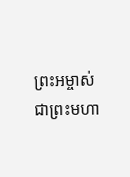ព្រះអម្ចាស់ជាព្រះមហា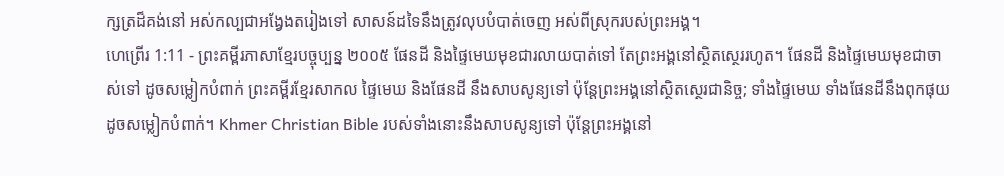ក្សត្រដ៏គង់នៅ អស់កល្បជាអង្វែងតរៀងទៅ សាសន៍ដទៃនឹងត្រូវលុបបំបាត់ចេញ អស់ពីស្រុករបស់ព្រះអង្គ។
ហេព្រើរ 1:11 - ព្រះគម្ពីរភាសាខ្មែរបច្ចុប្បន្ន ២០០៥ ផែនដី និងផ្ទៃមេឃមុខជារលាយបាត់ទៅ តែព្រះអង្គនៅស្ថិតស្ថេររហូត។ ផែនដី និងផ្ទៃមេឃមុខជាចាស់ទៅ ដូចសម្លៀកបំពាក់ ព្រះគម្ពីរខ្មែរសាកល ផ្ទៃមេឃ និងផែនដី នឹងសាបសូន្យទៅ ប៉ុន្តែព្រះអង្គនៅស្ថិតស្ថេរជានិច្ច; ទាំងផ្ទៃមេឃ ទាំងផែនដីនឹងពុកផុយដូចសម្លៀកបំពាក់។ Khmer Christian Bible របស់ទាំងនោះនឹងសាបសូន្យទៅ ប៉ុន្ដែព្រះអង្គនៅ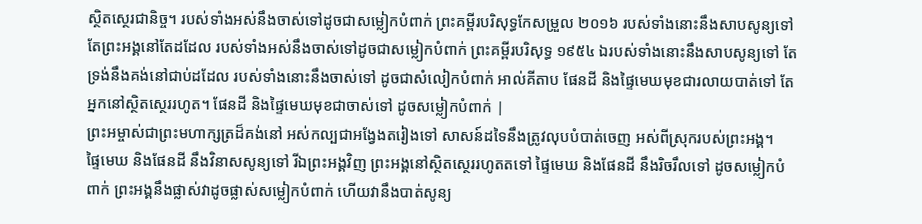ស្ថិតស្ថេរជានិច្ច។ របស់ទាំងអស់នឹងចាស់ទៅដូចជាសម្លៀកបំពាក់ ព្រះគម្ពីរបរិសុទ្ធកែសម្រួល ២០១៦ របស់ទាំងនោះនឹងសាបសូន្យទៅ តែព្រះអង្គនៅតែដដែល របស់ទាំងអស់នឹងចាស់ទៅដូចជាសម្លៀកបំពាក់ ព្រះគម្ពីរបរិសុទ្ធ ១៩៥៤ ឯរបស់ទាំងនោះនឹងសាបសូន្យទៅ តែទ្រង់នឹងគង់នៅជាប់ដដែល របស់ទាំងនោះនឹងចាស់ទៅ ដូចជាសំលៀកបំពាក់ អាល់គីតាប ផែនដី និងផ្ទៃមេឃមុខជារលាយបាត់ទៅ តែអ្នកនៅស្ថិតស្ថេររហូត។ ផែនដី និងផ្ទៃមេឃមុខជាចាស់ទៅ ដូចសម្លៀកបំពាក់ |
ព្រះអម្ចាស់ជាព្រះមហាក្សត្រដ៏គង់នៅ អស់កល្បជាអង្វែងតរៀងទៅ សាសន៍ដទៃនឹងត្រូវលុបបំបាត់ចេញ អស់ពីស្រុករបស់ព្រះអង្គ។
ផ្ទៃមេឃ និងផែនដី នឹងវិនាសសូន្យទៅ រីឯព្រះអង្គវិញ ព្រះអង្គនៅស្ថិតស្ថេររហូតតទៅ ផ្ទៃមេឃ និងផែនដី នឹងរិចរឹលទៅ ដូចសម្លៀកបំពាក់ ព្រះអង្គនឹងផ្លាស់វាដូចផ្លាស់សម្លៀកបំពាក់ ហើយវានឹងបាត់សូន្យ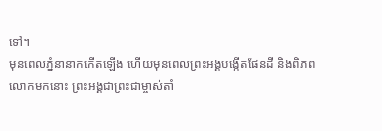ទៅ។
មុនពេលភ្នំនានាកកើតឡើង ហើយមុនពេលព្រះអង្គបង្កើតផែនដី និងពិភពលោកមកនោះ ព្រះអង្គជាព្រះជាម្ចាស់តាំ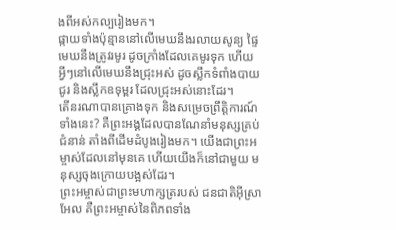ងពីអស់កល្បរៀងមក។
ផ្កាយទាំងប៉ុន្មាននៅលើមេឃនឹងរលាយសូន្យ ផ្ទៃមេឃនឹងត្រូវរមូរ ដូចក្រាំងដែលគេមូរទុក ហើយអ្វីៗនៅលើមេឃនឹងជ្រុះអស់ ដូចស្លឹកទំពាំងបាយជូរ និងស្លឹកឧទុម្ពរ ដែលជ្រុះអស់នោះដែរ។
តើនរណាបានគ្រោងទុក និងសម្រេចព្រឹត្តិការណ៍ទាំងនេះ? គឺព្រះអង្គដែលបានណែនាំមនុស្សគ្រប់ជំនាន់ តាំងពីដើមដំបូងរៀងមក។ យើងជាព្រះអម្ចាស់ដែលនៅមុនគេ ហើយយើងក៏នៅជាមួយ មនុស្សចុងក្រោយបង្អស់ដែរ។
ព្រះអម្ចាស់ជាព្រះមហាក្សត្ររបស់ ជនជាតិអ៊ីស្រាអែល គឺព្រះអម្ចាស់នៃពិភពទាំង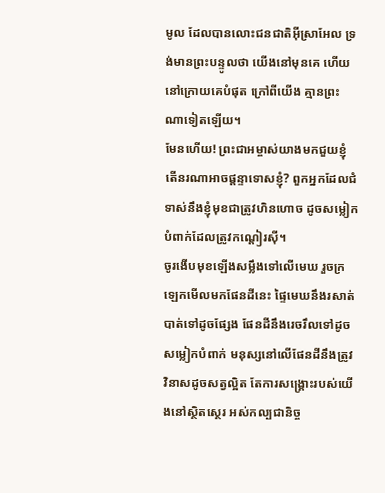មូល ដែលបានលោះជនជាតិអ៊ីស្រាអែល ទ្រង់មានព្រះបន្ទូលថា យើងនៅមុនគេ ហើយនៅក្រោយគេបំផុត ក្រៅពីយើង គ្មានព្រះណាទៀតឡើយ។
មែនហើយ! ព្រះជាអម្ចាស់យាងមកជួយខ្ញុំ តើនរណាអាចផ្ដន្ទាទោសខ្ញុំ? ពួកអ្នកដែលជំទាស់នឹងខ្ញុំមុខជាត្រូវហិនហោច ដូចសម្លៀកបំពាក់ដែលត្រូវកណ្ដៀរស៊ី។
ចូរងើបមុខឡើងសម្លឹងទៅលើមេឃ រួចក្រឡេកមើលមកផែនដីនេះ ផ្ទៃមេឃនឹងរសាត់បាត់ទៅដូចផ្សែង ផែនដីនឹងរេចរឹលទៅដូចសម្លៀកបំពាក់ មនុស្សនៅលើផែនដីនឹងត្រូវវិនាសដូចសត្វល្អិត តែការសង្គ្រោះរបស់យើងនៅស្ថិតស្ថេរ អស់កល្បជានិច្ច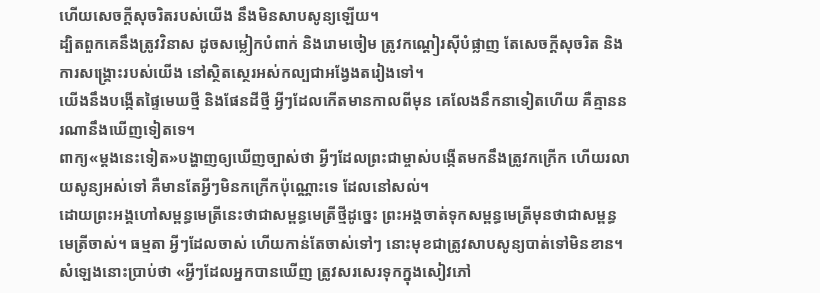ហើយសេចក្ដីសុចរិតរបស់យើង នឹងមិនសាបសូន្យឡើយ។
ដ្បិតពួកគេនឹងត្រូវវិនាស ដូចសម្លៀកបំពាក់ និងរោមចៀម ត្រូវកណ្ដៀរស៊ីបំផ្លាញ តែសេចក្ដីសុចរិត និងការសង្គ្រោះរបស់យើង នៅស្ថិតស្ថេរអស់កល្បជាអង្វែងតរៀងទៅ។
យើងនឹងបង្កើតផ្ទៃមេឃថ្មី និងផែនដីថ្មី អ្វីៗដែលកើតមានកាលពីមុន គេលែងនឹកនាទៀតហើយ គឺគ្មាននរណានឹងឃើញទៀតទេ។
ពាក្យ«ម្ដងនេះទៀត»បង្ហាញឲ្យឃើញច្បាស់ថា អ្វីៗដែលព្រះជាម្ចាស់បង្កើតមកនឹងត្រូវកក្រើក ហើយរលាយសូន្យអស់ទៅ គឺមានតែអ្វីៗមិនកក្រើកប៉ុណ្ណោះទេ ដែលនៅសល់។
ដោយព្រះអង្គហៅសម្ពន្ធមេត្រីនេះថាជាសម្ពន្ធមេត្រីថ្មីដូច្នេះ ព្រះអង្គចាត់ទុកសម្ពន្ធមេត្រីមុនថាជាសម្ពន្ធមេត្រីចាស់។ ធម្មតា អ្វីៗដែលចាស់ ហើយកាន់តែចាស់ទៅៗ នោះមុខជាត្រូវសាបសូន្យបាត់ទៅមិនខាន។
សំឡេងនោះប្រាប់ថា «អ្វីៗដែលអ្នកបានឃើញ ត្រូវសរសេរទុកក្នុងសៀវភៅ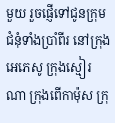មួយ រួចផ្ញើទៅជូនក្រុមជំនុំទាំងប្រាំពីរ នៅក្រុងអេភេសូ ក្រុងស្មៀរណា ក្រុងពើកាម៉ុស ក្រុ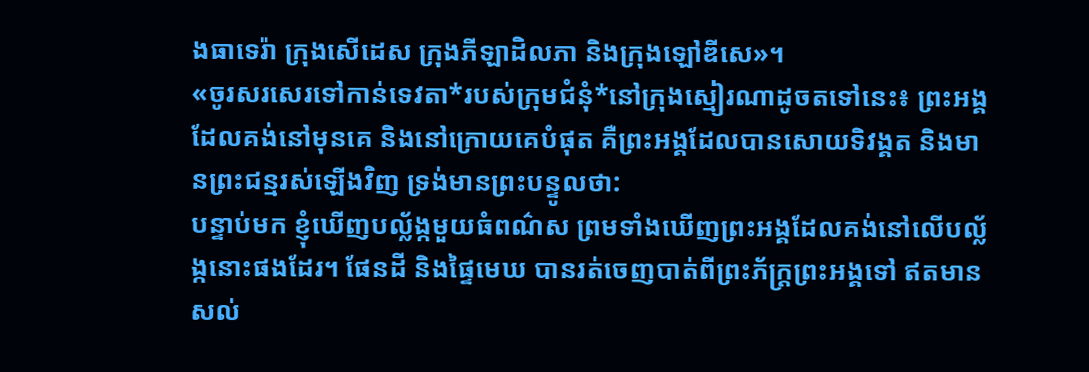ងធាទេរ៉ា ក្រុងសើដេស ក្រុងភីឡាដិលភា និងក្រុងឡៅឌីសេ»។
«ចូរសរសេរទៅកាន់ទេវតា*របស់ក្រុមជំនុំ*នៅក្រុងស្មៀរណាដូចតទៅនេះ៖ ព្រះអង្គដែលគង់នៅមុនគេ និងនៅក្រោយគេបំផុត គឺព្រះអង្គដែលបានសោយទិវង្គត និងមានព្រះជន្មរស់ឡើងវិញ ទ្រង់មានព្រះបន្ទូលថា:
បន្ទាប់មក ខ្ញុំឃើញបល្ល័ង្កមួយធំពណ៌ស ព្រមទាំងឃើញព្រះអង្គដែលគង់នៅលើបល្ល័ង្កនោះផងដែរ។ ផែនដី និងផ្ទៃមេឃ បានរត់ចេញបាត់ពីព្រះភ័ក្ត្រព្រះអង្គទៅ ឥតមានសល់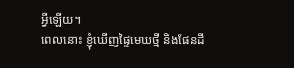អ្វីឡើយ។
ពេលនោះ ខ្ញុំឃើញផ្ទៃមេឃថ្មី និងផែនដី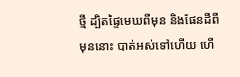ថ្មី ដ្បិតផ្ទៃមេឃពីមុន និងផែនដីពីមុននោះ បាត់អស់ទៅហើយ ហើ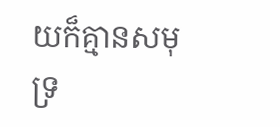យក៏គ្មានសមុទ្រ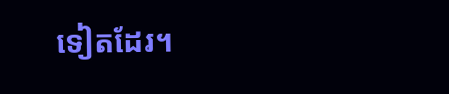ទៀតដែរ។